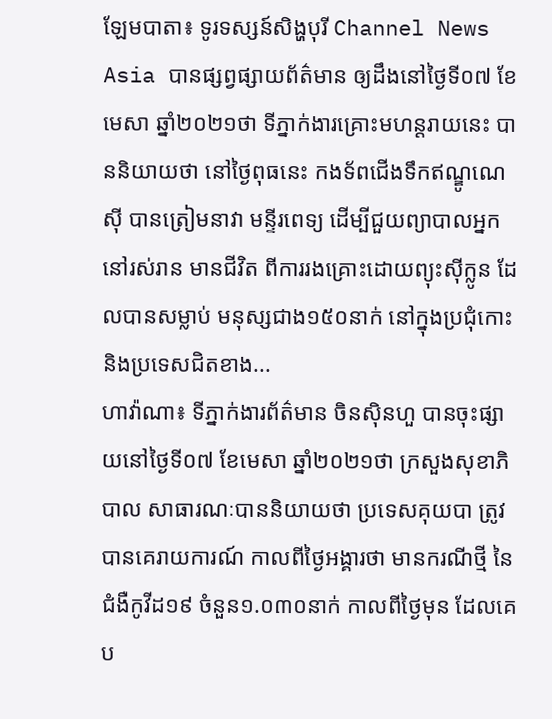ឡែមបាតា៖ ទូរទស្សន៍សិង្ហបុរី Channel News Asia បានផ្សព្វផ្សាយព័ត៌មាន ឲ្យដឹងនៅថ្ងៃទី០៧ ខែមេសា ឆ្នាំ២០២១ថា ទីភ្នាក់ងារគ្រោះមហន្តរាយនេះ បាននិយាយថា នៅថ្ងៃពុធនេះ កងទ័ពជើងទឹកឥណ្ឌូណេស៊ី បានត្រៀមនាវា មន្ទីរពេទ្យ ដើម្បីជួយព្យាបាលអ្នកនៅរស់រាន មានជីវិត ពីការរងគ្រោះដោយព្យុះស៊ីក្លូន ដែលបានសម្លាប់ មនុស្សជាង១៥០នាក់ នៅក្នុងប្រជុំកោះ និងប្រទេសជិតខាង...
ហាវ៉ាណា៖ ទីភ្នាក់ងារព័ត៌មាន ចិនស៊ិនហួ បានចុះផ្សាយនៅថ្ងៃទី០៧ ខែមេសា ឆ្នាំ២០២១ថា ក្រសួងសុខាភិបាល សាធារណៈបាននិយាយថា ប្រទេសគុយបា ត្រូវបានគេរាយការណ៍ កាលពីថ្ងៃអង្គារថា មានករណីថ្មី នៃជំងឺកូវីដ១៩ ចំនួន១.០៣០នាក់ កាលពីថ្ងៃមុន ដែលគេប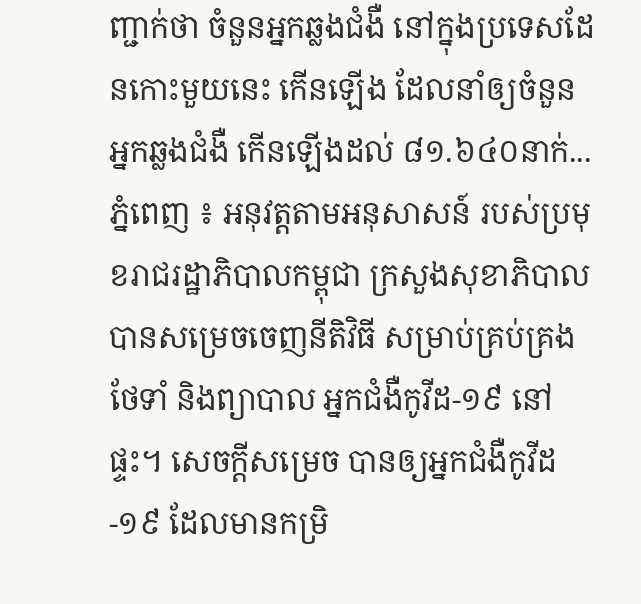ញ្ជាក់ថា ចំនួនអ្នកឆ្លងជំងឺ នៅក្នុងប្រទេសដែនកោះមួយនេះ កើនឡើង ដែលនាំឲ្យចំនួនអ្នកឆ្លងជំងឺ កើនឡើងដល់ ៨១.៦៤០នាក់...
ភ្នំពេញ ៖ អនុវត្តតាមអនុសាសន៍ របស់ប្រមុខរាជរដ្ឋាភិបាលកម្ពុជា ក្រសួងសុខាភិបាល បានសម្រេចចេញនីតិវិធី សម្រាប់គ្រប់គ្រង ថែទាំ និងព្យាបាល អ្នកជំងឺកូវីដ-១៩ នៅផ្ទះ។ សេចក្តីសម្រេច បានឲ្យអ្នកជំងឺកូវីដ-១៩ ដែលមានកម្រិ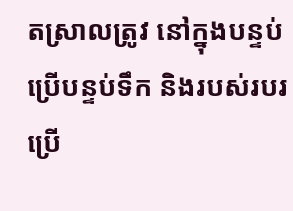តស្រាលត្រូវ នៅក្នុងបន្ទប់ ប្រើបន្ទប់ទឹក និងរបស់របរប្រើ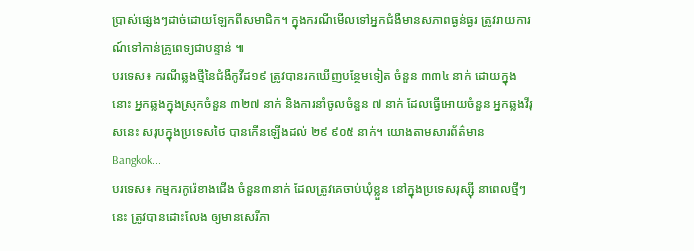ប្រាស់ផ្សេងៗដាច់ដោយឡែកពីសមាជិក។ ក្នុងករណីមើលទៅអ្នកជំងឺមានសភាពធ្ងន់ធ្ងរ ត្រូវរាយការណ៍ទៅកាន់គ្រូពេទ្យជាបន្ទាន់ ៕
បរទេស៖ ករណីឆ្លងថ្មីនៃជំងឺកូវីដ១៩ ត្រូវបានរកឃើញបន្ថែមទៀត ចំនួន ៣៣៤ នាក់ ដោយក្នុងនោះ អ្នកឆ្លងក្នុងស្រុកចំនួន ៣២៧ នាក់ និងការនាំចូលចំនួន ៧ នាក់ ដែលធ្វើអោយចំនួន អ្នកឆ្លងវីរុសនេះ សរុបក្នុងប្រទេសថៃ បានកើនឡើងដល់ ២៩ ៩០៥ នាក់។ យោងតាមសារព័ត៌មាន Bangkok...
បរទេស៖ កម្មករកូរ៉េខាងជើង ចំនួន៣នាក់ ដែលត្រូវគេចាប់ឃុំខ្លួន នៅក្នុងប្រទេសរុស្ស៊ី នាពេលថ្មីៗនេះ ត្រូវបានដោះលែង ឲ្យមានសេរីភា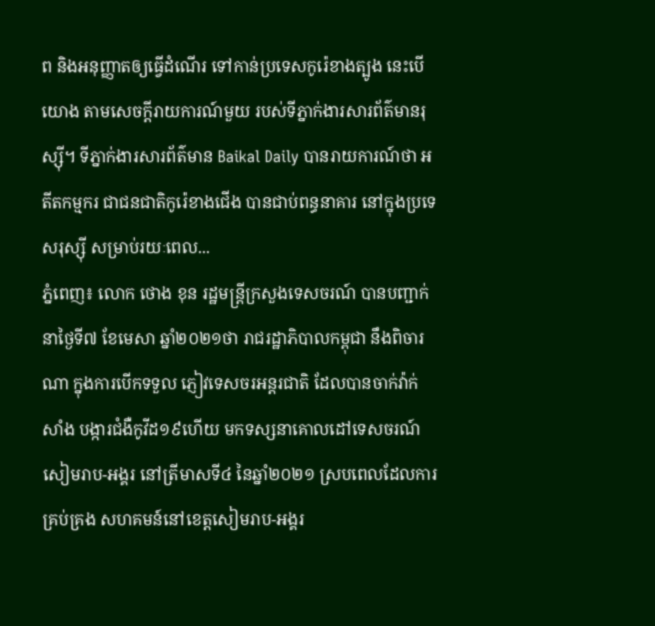ព និងអនុញ្ញាតឲ្យធ្វើដំណើរ ទៅកាន់ប្រទេសកូរ៉េខាងត្បូង នេះបើយោង តាមសេចក្តីរាយការណ៍មួយ របស់ទីភ្នាក់ងារសារព័ត៌មានរុស្ស៊ី។ ទីភ្នាក់ងារសារព័ត៌មាន Baikal Daily បានរាយការណ៍ថា អតីតកម្មករ ជាជនជាតិកូរ៉េខាងជើង បានជាប់ពន្ធនាគារ នៅក្នុងប្រទេសរុស្ស៊ី សម្រាប់រយៈពេល...
ភ្នំពេញ៖ លោក ថោង ខុន រដ្ឋមន្ត្រីក្រសួងទេសចរណ៍ បានបញ្ជាក់នាថ្ងៃទី៧ ខែមេសា ឆ្នាំ២០២១ថា រាជរដ្ឋាភិបាលកម្ពុជា នឹងពិចារណា ក្នុងការបើកទទួល ភ្ញៀវទេសចរអន្តរជាតិ ដែលបានចាក់វ៉ាក់សាំង បង្ការជំងឺកូវីដ១៩ហើយ មកទស្សនាគោលដៅទេសចរណ៍ សៀមរាប-អង្គរ នៅត្រីមាសទី៤ នៃឆ្នាំ២០២១ ស្របពេលដែលការគ្រប់គ្រង សហគមន៍នៅខេត្តសៀមរាប-អង្គរ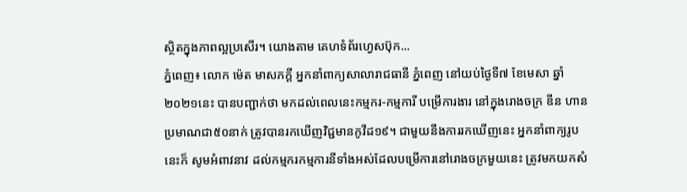ស្ថិតក្នុងភាពល្អប្រសើរ។ យោងតាម គេហទំព័រហ្វេសប៊ុក...
ភ្នំពេញ៖ លោក ម៉េត មាសភក្ដី អ្នកនាំពាក្យសាលារាជធានី ភ្នំពេញ នៅយប់ថ្ងៃទី៧ ខែមេសា ឆ្នាំ២០២១នេះ បានបញ្ជាក់ថា មកដល់ពេលនេះកម្មករ-កម្មការី បម្រើការងារ នៅក្នុងរោងចក្រ ឌីន ហាន ប្រមាណជា៥០នាក់ ត្រូវបានរកឃើញវិជ្ជមានកូវីដ១៩។ ជាមួយនឹងការរកឃើញនេះ អ្នកនាំពាក្យរូបនេះក៏ សូមអំពាវនាវ ដល់កម្មករកម្មការនីទាំងអស់ដែលបម្រើការនៅរោងចក្រមួយនេះ ត្រូវមកយកសំ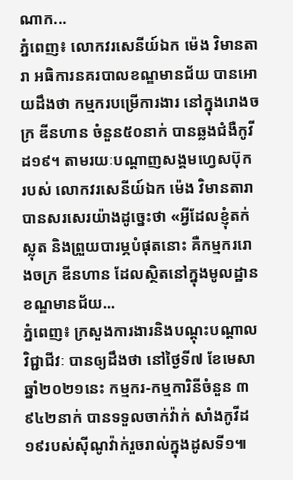ណាក...
ភ្នំពេញ៖ លោកវរសេនីយ៍ឯក ម៉េង វិមានតារា អធិការនគរបាលខណ្ឌមានជ័យ បានអោយដឹងថា កម្មករបម្រើការងារ នៅក្នុងរោងចក្រ ឌីនហាន ចំនួន៥០នាក់ បានឆ្លងជំងឺកូវីដ១៩។ តាមរយៈបណ្ដាញសង្គមហ្វេសប៊ុក របស់ លោកវរសេនីយ៍ឯក ម៉េង វិមានតារា បានសរសេរយ៉ាងដូច្នេះថា «អ្វីដែលខ្ញុំតក់ស្លុត និងព្រួយបារម្ភបំផុតនោះ គឺកម្មកររោងចក្រ ឌីនហាន ដែលស្ថិតនៅក្នុងមូលដ្ឋានខណ្ឌមានជ័យ...
ភ្នំពេញ៖ ក្រសួងការងារនិងបណ្ដុះបណ្ដាលវិជ្ជាជីវៈ បានឲ្យដឹងថា នៅថ្ងៃទី៧ ខែមេសា ឆ្នាំ២០២១នេះ កម្មករ-កម្មការិនីចំនួន ៣ ៩៤២នាក់ បានទទួលចាក់វ៉ាក់ សាំងកូវីដ១៩របស់ស៊ីណូវ៉ាក់រួចរាល់ក្នុងដូសទី១៕